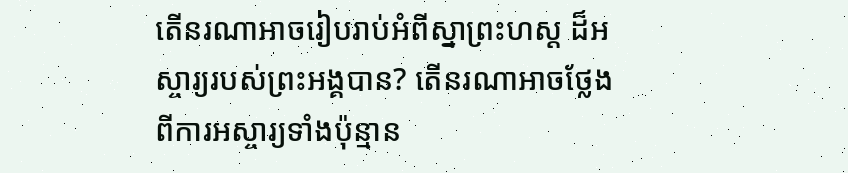តើនរណាអាចរៀបរាប់អំពីស្នាព្រះហស្ដ ដ៏អស្ចារ្យរបស់ព្រះអង្គបាន? តើនរណាអាចថ្លែងពីការអស្ចារ្យទាំងប៉ុន្មាន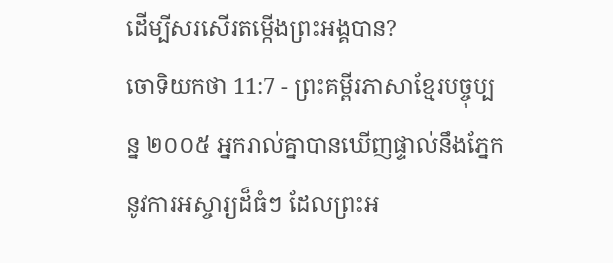ដើម្បីសរសើរតម្កើងព្រះអង្គបាន?
ចោទិយកថា 11:7 - ព្រះគម្ពីរភាសាខ្មែរបច្ចុប្បន្ន ២០០៥ អ្នករាល់គ្នាបានឃើញផ្ទាល់នឹងភ្នែកនូវការអស្ចារ្យដ៏ធំៗ ដែលព្រះអ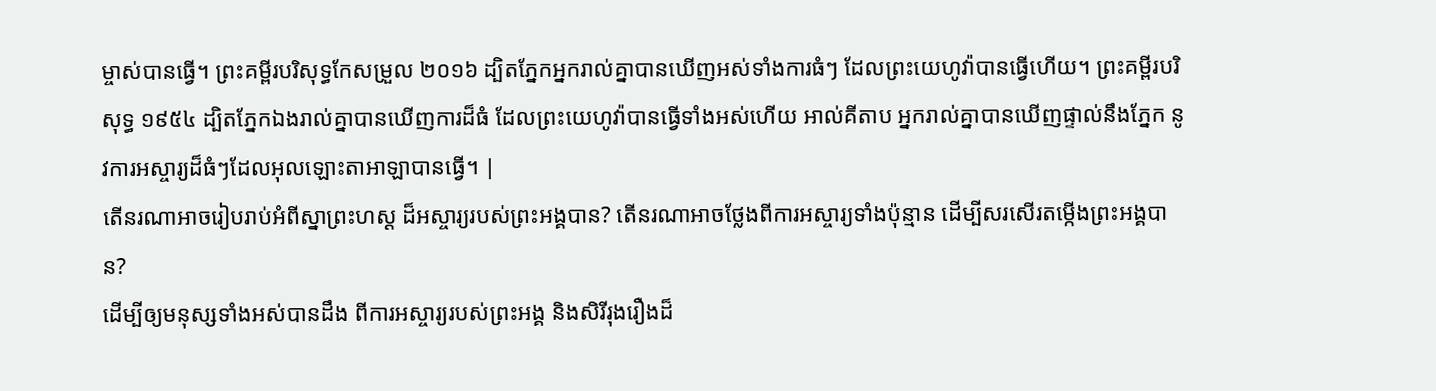ម្ចាស់បានធ្វើ។ ព្រះគម្ពីរបរិសុទ្ធកែសម្រួល ២០១៦ ដ្បិតភ្នែកអ្នករាល់គ្នាបានឃើញអស់ទាំងការធំៗ ដែលព្រះយេហូវ៉ាបានធ្វើហើយ។ ព្រះគម្ពីរបរិសុទ្ធ ១៩៥៤ ដ្បិតភ្នែកឯងរាល់គ្នាបានឃើញការដ៏ធំ ដែលព្រះយេហូវ៉ាបានធ្វើទាំងអស់ហើយ អាល់គីតាប អ្នករាល់គ្នាបានឃើញផ្ទាល់នឹងភ្នែក នូវការអស្ចារ្យដ៏ធំៗដែលអុលឡោះតាអាឡាបានធ្វើ។ |
តើនរណាអាចរៀបរាប់អំពីស្នាព្រះហស្ដ ដ៏អស្ចារ្យរបស់ព្រះអង្គបាន? តើនរណាអាចថ្លែងពីការអស្ចារ្យទាំងប៉ុន្មាន ដើម្បីសរសើរតម្កើងព្រះអង្គបាន?
ដើម្បីឲ្យមនុស្សទាំងអស់បានដឹង ពីការអស្ចារ្យរបស់ព្រះអង្គ និងសិរីរុងរឿងដ៏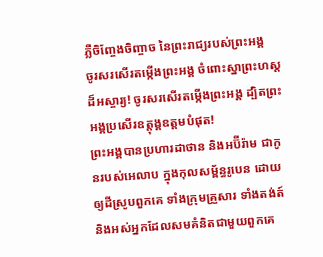ភ្លឺចិញ្ចែងចិញ្ចាច នៃព្រះរាជ្យរបស់ព្រះអង្គ
ចូរសរសើរតម្កើងព្រះអង្គ ចំពោះស្នាព្រះហស្ដដ៏អស្ចារ្យ! ចូរសរសើរតម្កើងព្រះអង្គ ដ្បិតព្រះអង្គប្រសើរឧត្ដុង្គឧត្ដមបំផុត!
ព្រះអង្គបានប្រហារដាថាន និងអប៊ីរ៉ាម ជាកូនរបស់អេលាប ក្នុងកុលសម្ព័ន្ធរូបេន ដោយឲ្យដីស្រូបពួកគេ ទាំងក្រុមគ្រួសារ ទាំងតង់ត៍ និងអស់អ្នកដែលសមគំនិតជាមួយពួកគេ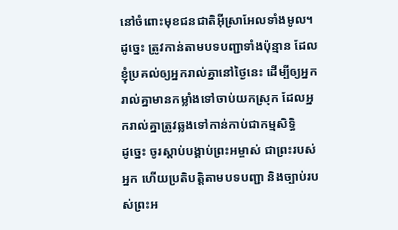នៅចំពោះមុខជនជាតិអ៊ីស្រាអែលទាំងមូល។
ដូច្នេះ ត្រូវកាន់តាមបទបញ្ជាទាំងប៉ុន្មាន ដែលខ្ញុំប្រគល់ឲ្យអ្នករាល់គ្នានៅថ្ងៃនេះ ដើម្បីឲ្យអ្នករាល់គ្នាមានកម្លាំងទៅចាប់យកស្រុក ដែលអ្នករាល់គ្នាត្រូវឆ្លងទៅកាន់កាប់ជាកម្មសិទ្ធិ
ដូច្នេះ ចូរស្ដាប់បង្គាប់ព្រះអម្ចាស់ ជាព្រះរបស់អ្នក ហើយប្រតិបត្តិតាមបទបញ្ជា និងច្បាប់របស់ព្រះអ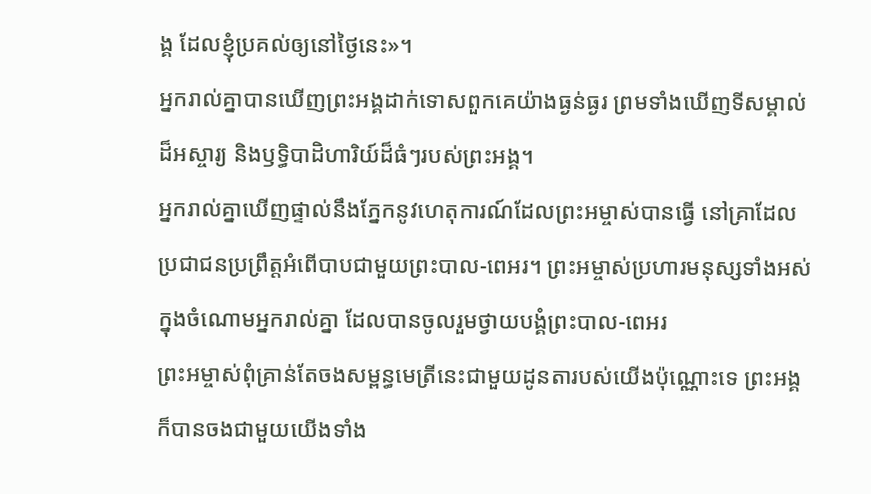ង្គ ដែលខ្ញុំប្រគល់ឲ្យនៅថ្ងៃនេះ»។
អ្នករាល់គ្នាបានឃើញព្រះអង្គដាក់ទោសពួកគេយ៉ាងធ្ងន់ធ្ងរ ព្រមទាំងឃើញទីសម្គាល់ដ៏អស្ចារ្យ និងឫទ្ធិបាដិហារិយ៍ដ៏ធំៗរបស់ព្រះអង្គ។
អ្នករាល់គ្នាឃើញផ្ទាល់នឹងភ្នែកនូវហេតុការណ៍ដែលព្រះអម្ចាស់បានធ្វើ នៅគ្រាដែលប្រជាជនប្រព្រឹត្តអំពើបាបជាមួយព្រះបាល-ពេអរ។ ព្រះអម្ចាស់ប្រហារមនុស្សទាំងអស់ ក្នុងចំណោមអ្នករាល់គ្នា ដែលបានចូលរួមថ្វាយបង្គំព្រះបាល-ពេអរ
ព្រះអម្ចាស់ពុំគ្រាន់តែចងសម្ពន្ធមេត្រីនេះជាមួយដូនតារបស់យើងប៉ុណ្ណោះទេ ព្រះអង្គក៏បានចងជាមួយយើងទាំង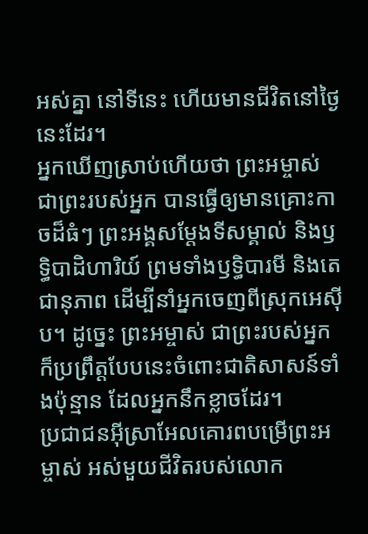អស់គ្នា នៅទីនេះ ហើយមានជីវិតនៅថ្ងៃនេះដែរ។
អ្នកឃើញស្រាប់ហើយថា ព្រះអម្ចាស់ ជាព្រះរបស់អ្នក បានធ្វើឲ្យមានគ្រោះកាចដ៏ធំៗ ព្រះអង្គសម្តែងទីសម្គាល់ និងឫទ្ធិបាដិហារិយ៍ ព្រមទាំងឫទ្ធិបារមី និងតេជានុភាព ដើម្បីនាំអ្នកចេញពីស្រុកអេស៊ីប។ ដូច្នេះ ព្រះអម្ចាស់ ជាព្រះរបស់អ្នក ក៏ប្រព្រឹត្តបែបនេះចំពោះជាតិសាសន៍ទាំងប៉ុន្មាន ដែលអ្នកនឹកខ្លាចដែរ។
ប្រជាជនអ៊ីស្រាអែលគោរពបម្រើព្រះអម្ចាស់ អស់មួយជីវិតរបស់លោក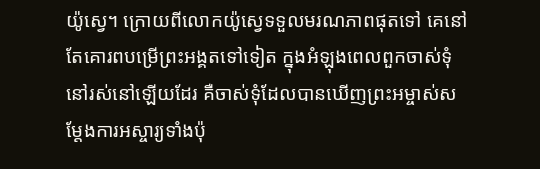យ៉ូស្វេ។ ក្រោយពីលោកយ៉ូស្វេទទួលមរណភាពផុតទៅ គេនៅតែគោរពបម្រើព្រះអង្គតទៅទៀត ក្នុងអំឡុងពេលពួកចាស់ទុំនៅរស់នៅឡើយដែរ គឺចាស់ទុំដែលបានឃើញព្រះអម្ចាស់សម្តែងការអស្ចារ្យទាំងប៉ុ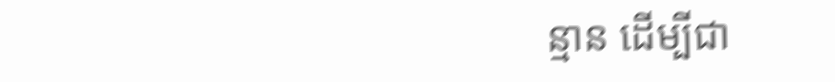ន្មាន ដើម្បីជា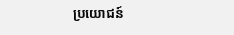ប្រយោជន៍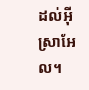ដល់អ៊ីស្រាអែល។